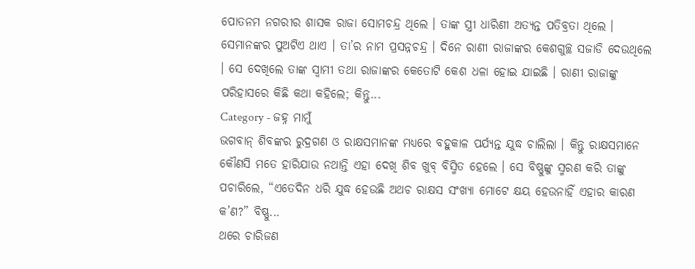ପୋତନମ ନଗରୀର ଶାସକ ରାଜା ସୋମଚନ୍ଦ୍ର ଥିଲେ । ତାଙ୍କ ସ୍ତ୍ରୀ ଧାରିଣୀ ଅତ୍ୟନ୍ତ ପତିବ୍ରତା ଥିଲେ । ସେମାନଙ୍କର ପୁଅଟିଏ ଥାଏ । ତା’ର ନାମ ପ୍ରସନ୍ନଚନ୍ଦ୍ର । ଦିନେ ରାଣୀ ରାଜାଙ୍କର କେଶଗୁଚ୍ଛ ସଜାଡି ଦେଉଥିଲେ । ସେ ଦେଖିଲେ ତାଙ୍କ ସ୍ୱାମୀ ତଥା ରାଜାଙ୍କର କେତୋଟି କେଶ ଧଳା ହୋଇ ଯାଇଛି । ରାଣୀ ରାଜାଙ୍କୁ ପରିହାସରେ କିଛି କଥା କହିଲେ; କିନ୍ତୁ...
Category - ଜହ୍ନ ମାମୁଁ
ଭଗବାନ୍ ଶିବଙ୍କର ରୁଦ୍ରଗଣ ଓ ରାକ୍ଷସମାନଙ୍କ ମଧ୍ୟରେ ବହୁକାଳ ପର୍ଯ୍ୟନ୍ତ ଯୁଦ୍ଧ ଚାଲିଲା । କିନ୍ତୁ ରାକ୍ଷସମାନେ କୌଣସି ମତେ ହାରିଯାଉ ନଥାନ୍ତି ଏହା ଦେଖି ଶିବ ଖୁବ୍ ବିସ୍ମିତ ହେଲେ । ସେ ବିଷ୍ଣୁଙ୍କୁ ସ୍ମରଣ କରି ତାଙ୍କୁ ପଚାରିଲେ, “ଏତେଦିନ ଧରି ଯୁଦ୍ଧ ହେଉଛି ଅଥଚ ରାକ୍ଷସ ସଂଖ୍ୟା ମୋଟେ କ୍ଷୟ ହେଉନାହିଁ ଏହାର କାରଣ କ’ଣ?” ବିଷ୍ଣୁ...
ଥରେ ଚାରିଜଣ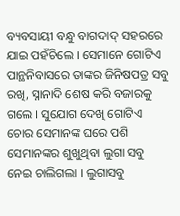ବ୍ୟବସାୟୀ ବନ୍ଧୁ ବାଗଦାଦ୍ ସହରରେ ଯାଇ ପହଁଚିଲେ । ସେମାନେ ଗୋଟିଏ ପାନ୍ଥନିବାସରେ ତାଙ୍କର ଜିନିଷପତ୍ର ସବୁ ରଖି, ସ୍ନାନାଦି ଶେଷ କରି ବଜାରକୁ ଗଲେ । ସୁଯୋଗ ଦେଖି ଗୋଟିଏ ଚୋର ସେମାନଙ୍କ ଘରେ ପଶି ସେମାନଙ୍କର ଶୁଖୁଥିବା ଲୁଗା ସବୁ ନେଇ ଚାଲିଗଲା । ଲୁଗାସବୁ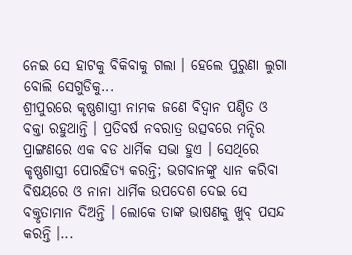ନେଇ ସେ ହାଟକୁ ବିକିବାକୁ ଗଲା । ହେଲେ ପୁରୁଣା ଲୁଗା ବୋଲି ସେଗୁଡିକୁ...
ଶ୍ରୀପୁରରେ କୃଷ୍ଣଶାସ୍ତ୍ରୀ ନାମକ ଜଣେ ବିଦ୍ୱାନ ପଣ୍ଡିତ ଓ ବକ୍ତା ରହୁଥାନ୍ତି । ପ୍ରତିବର୍ଷ ନବରାତ୍ର ଉତ୍ସବରେ ମନ୍ଦିର ପ୍ରାଙ୍ଗଣରେ ଏକ ବଡ ଧାର୍ମିକ ସଭା ହୁଏ । ସେଥିରେ କୃଷ୍ଣଶାସ୍ତ୍ରୀ ପୋରହିତ୍ୟ କରନ୍ତି; ଭଗବାନଙ୍କୁ ଧ୍ୟାନ କରିବା ବିଷୟରେ ଓ ନାନା ଧାର୍ମିକ ଉପଦେଶ ଦେଇ ସେ ବକ୍ତୃତାମାନ ଦିଅନ୍ତି । ଲୋକେ ତାଙ୍କ ଭାଷଣକୁ ଖୁବ୍ ପସନ୍ଦ କରନ୍ତି ।...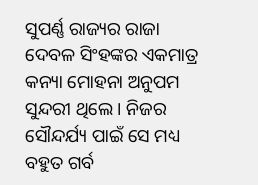ସୁପର୍ଣ୍ଣ ରାଜ୍ୟର ରାଜା ଦେବଳ ସିଂହଙ୍କର ଏକମାତ୍ର କନ୍ୟା ମୋହନା ଅନୁପମ ସୁନ୍ଦରୀ ଥିଲେ । ନିଜର ସୌନ୍ଦର୍ଯ୍ୟ ପାଇଁ ସେ ମଧ୍ୟ ବହୁତ ଗର୍ବ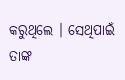କରୁଥିଲେ । ସେଥିପାଇଁ ତାଙ୍କ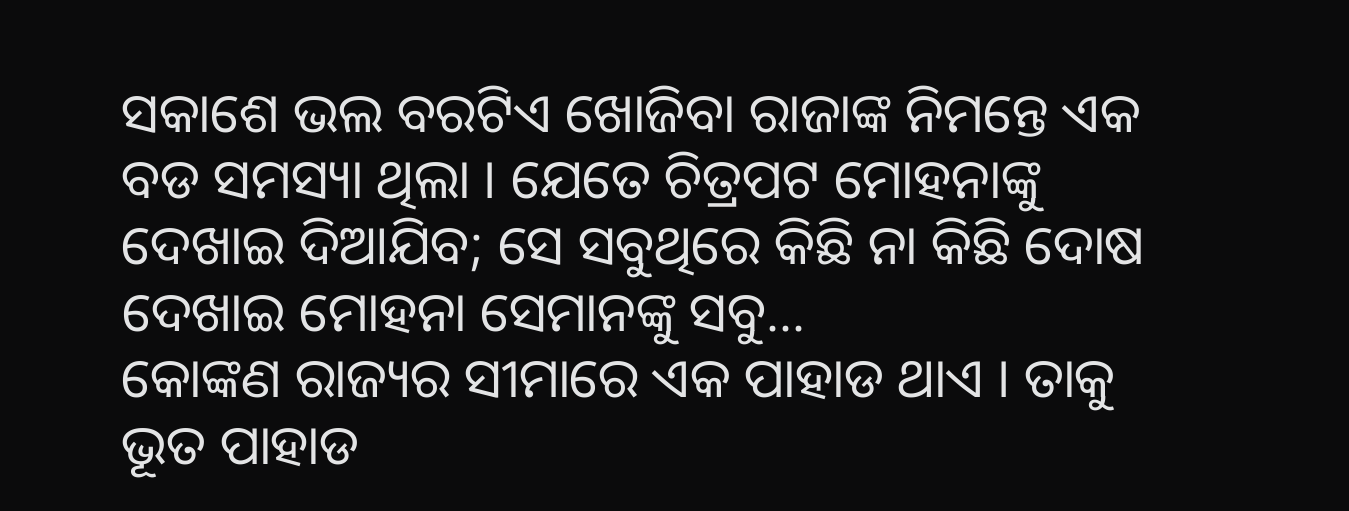ସକାଶେ ଭଲ ବରଟିଏ ଖୋଜିବା ରାଜାଙ୍କ ନିମନ୍ତେ ଏକ ବଡ ସମସ୍ୟା ଥିଲା । ଯେତେ ଚିତ୍ରପଟ ମୋହନାଙ୍କୁ ଦେଖାଇ ଦିଆଯିବ; ସେ ସବୁଥିରେ କିଛି ନା କିଛି ଦୋଷ ଦେଖାଇ ମୋହନା ସେମାନଙ୍କୁ ସବୁ...
କୋଙ୍କଣ ରାଜ୍ୟର ସୀମାରେ ଏକ ପାହାଡ ଥାଏ । ତାକୁ ଭୂତ ପାହାଡ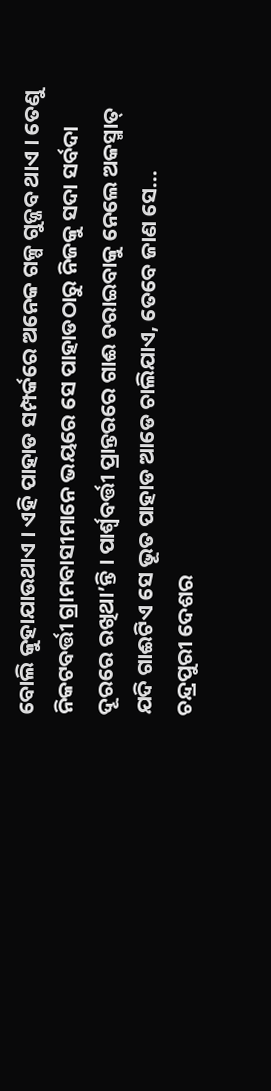ବୋଲି କୁହାଯାଉଥାଏ । ଏହି ପାହାଡ ସମ୍ପର୍କରେ ଅନେକ ଗଳ୍ପ ଗୁଜ୍ଜବ ଥାଏ । ତେଣୁ ନିକଟବର୍ତ୍ତୀ ଗ୍ରାମବାସୀମାନେ ଭୟରେ ସେ ପାହାଡଠାରୁ ନିଜକୁ ସଦା ସର୍ବଦା ଦୂରରେ ରଖିଥା’ନ୍ତି । ପାର୍ଶ୍ଵବର୍ତ୍ତୀ ପ୍ରାନ୍ତରରେ ଗାଈ ଚରାଇବାକୁ ନେଲେ ଅକସ୍ମାତ୍ ଯଦି ଗାଈଟିଏ ସେ ଭୂତ ପାହାଡ ଆଡେ ଚାଲିଯାଏ, ତେବେ ଜାଣ ସେ...
ଚନ୍ଦ୍ରପୁରୀ ଦେଶର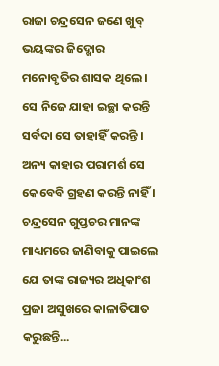ରାଜା ଚନ୍ଦ୍ରସେନ ଜଣେ ଖୁବ୍ ଭୟଙ୍କର ଜିଦ୍ଖୋର ମନୋବୃତିର ଶାସକ ଥିଲେ । ସେ ନିଜେ ଯାହା ଇଚ୍ଛା କରନ୍ତି ସର୍ବଦା ସେ ତାହାହିଁ କରନ୍ତି । ଅନ୍ୟ କାହାର ପରାମର୍ଶ ସେ କେବେବି ଗ୍ରହଣ କରନ୍ତି ନାହିଁ । ଚନ୍ଦ୍ରସେନ ଗୁପ୍ତଚର ମାନଙ୍କ ମାଧ୍ୟମରେ ଜାଣିବାକୁ ପାଇଲେ ଯେ ତାଙ୍କ ରାଜ୍ୟର ଅଧିକାଂଶ ପ୍ରଜା ଅସୁଖରେ କାଳାତିପାତ କରୁଛନ୍ତି...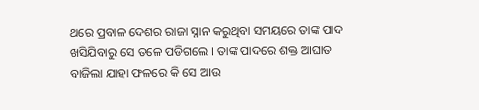ଥରେ ପ୍ରବାଳ ଦେଶର ରାଜା ସ୍ନାନ କରୁଥିବା ସମୟରେ ତାଙ୍କ ପାଦ ଖସିଯିବାରୁ ସେ ତଳେ ପଡିଗଲେ । ତାଙ୍କ ପାଦରେ ଶକ୍ତ ଆଘାତ ବାଜିଲା ଯାହା ଫଳରେ କି ସେ ଆଉ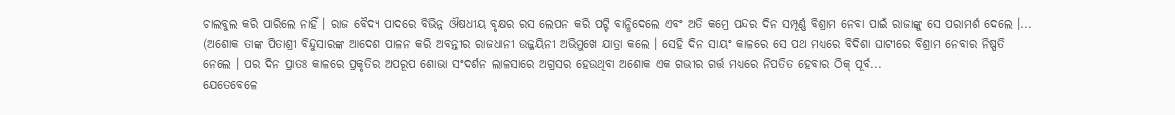ଚାଲବୁଲ କରି ପାରିଲେ ନାହିଁ । ରାଜ ବୈଦ୍ୟ ପାଦରେ ବିଭିନ୍ନ ଔଷଧୀୟ ବୃକ୍ଷର ରସ ଲେପନ କରି ପଟ୍ଟି ବାନ୍ଧିଦେଲେ ଏବଂ ଅତି କମ୍ରେ ପନ୍ଦର ଦିନ ସମ୍ପୂର୍ଣ୍ଣ ବିଶ୍ରାମ ନେବା ପାଇଁ ରାଜାଙ୍କୁ ସେ ପରାମର୍ଶ ଦେଲେ ।...
(ଅଶୋକ ତାଙ୍କ ପିତାଶ୍ରୀ ବିନ୍ଦୁସାରଙ୍କ ଆଦେଶ ପାଳନ କରି ଅବନ୍ତୀର ରାଜଧାନୀ ଉଜ୍ଜୟିନୀ ଅଭିମୁଖେ ଯାତ୍ରା କଲେ । ସେହି ଦିନ ସାୟଂ କାଳରେ ସେ ପଥ ମଧ୍ୟରେ ବିଦିଶା ଘାଟୀରେ ବିଶ୍ରାମ ନେବାର ନିଷ୍ପତି ନେଲେ । ପର ଦିନ ପ୍ରାତଃ କାଳରେ ପ୍ରକୃତିର ଅପରୂପ ଶୋଭା ସଂଦର୍ଶନ ଲାଳସାରେ ଅଗ୍ରସର ହେଉଥିବା ଅଶୋକ ଏକ ଗଭୀର ଗର୍ତ୍ତ ମଧ୍ୟରେ ନିପତିତ ହେବାର ଠିକ୍ ପୂର୍ବ...
ଯେତେବେଳେ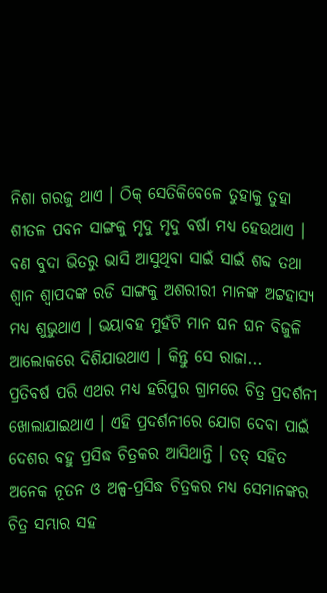ନିଶା ଗରଜୁ ଥାଏ । ଠିକ୍ ସେତିକିବେଳେ ତୁହାକୁ ତୁହା ଶୀତଳ ପବନ ସାଙ୍ଗକୁ ମୃଦୁ ମୃଦୁ ବର୍ଷା ମଧ୍ୟ ହେଉଥାଏ । ବଣ ବୁଦା ଭିତରୁ ଭାସି ଆସୁଥିବା ସାଇଁ ସାଇଁ ଶବ୍ଦ ତଥା ଶ୍ୱାନ ଶ୍ୱାପଦଙ୍କ ରଡି ସାଙ୍ଗକୁ ଅଶରୀରୀ ମାନଙ୍କ ଅଟ୍ଟହାସ୍ୟ ମଧ୍ୟ ଶୁଭୁଥାଏ । ଭୟାବହ ମୁହଁଟି ମାନ ଘନ ଘନ ବିଜୁଳି ଆଲୋକରେ ଦିଶିଯାଉଥାଏ । କିନ୍ତୁ ସେ ରାଜା...
ପ୍ରତିବର୍ଷ ପରି ଏଥର ମଧ୍ୟ ହରିପୁର ଗ୍ରାମରେ ଚିତ୍ର ପ୍ରଦର୍ଶନୀ ଖୋଲାଯାଇଥାଏ । ଏହି ପ୍ରଦର୍ଶନୀରେ ଯୋଗ ଦେବା ପାଇଁ ଦେଶର ବହୁ ପ୍ରସିଦ୍ଧ ଚିତ୍ରକର ଆସିଥାନ୍ତି । ତତ୍ ସହିତ ଅନେକ ନୂତନ ଓ ଅଳ୍ପ-ପ୍ରସିଦ୍ଧ ଚିତ୍ରକର ମଧ୍ୟ ସେମାନଙ୍କର ଚିତ୍ର ସମ୍ଭାର ସହ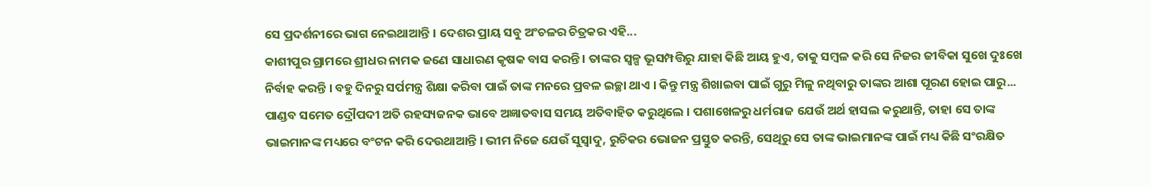ସେ ପ୍ରଦର୍ଶନୀରେ ଭାଗ ନେଇଥାଆନ୍ତି । ଦେଶର ପ୍ରାୟ ସବୁ ଅଂଚଳର ଚିତ୍ରକର ଏହି...
କାଶୀପୁର ଗ୍ରାମରେ ଶ୍ରୀଧର ନାମକ ଜଣେ ସାଧାରଣ କୃଷକ ବାସ କରନ୍ତି । ତାଙ୍କର ସ୍ୱଳ୍ପ ଭୂସମ୍ପତ୍ତିରୁ ଯାହା କିଛି ଆୟ ହୁଏ, ତାକୁ ସମ୍ବଳ କରି ସେ ନିଜର ଜୀବିକା ସୁଖେ ଦୁଃଖେ ନିର୍ବାହ କରନ୍ତି । ବହୁ ଦିନରୁ ସର୍ପମନ୍ତ୍ର ଶିକ୍ଷା କରିବା ପାଇଁ ତାଙ୍କ ମନରେ ପ୍ରବଳ ଇଚ୍ଛା ଥାଏ । କିନ୍ତୁ ମନ୍ତ୍ର ଶିଖାଇବା ପାଇଁ ଗୁରୁ ମିଳୁ ନଥିବାରୁ ତାଙ୍କର ଆଶା ପୂରଣ ହୋଇ ପାରୁ...
ପାଣ୍ଡବ ସମେତ ଦ୍ରୌପଦୀ ଅତି ରହସ୍ୟଜନକ ଭାବେ ଅଜ୍ଞାତବାସ ସମୟ ଅତିବାହିତ କରୁଥିଲେ । ପଶାଖେଳରୁ ଧର୍ମରାଜ ଯେଉଁ ଅର୍ଥ ହାସଲ କରୁଥାନ୍ତି, ତାହା ସେ ତାଙ୍କ ଭାଇମାନଙ୍କ ମଧ୍ୟରେ ବଂଟନ କରି ଦେଉଥାଆନ୍ତି । ଭୀମ ନିଜେ ଯେଉଁ ସୁସ୍ୱାଦୁ, ରୁଚିକର ଭୋଜନ ପ୍ରସ୍ତୁତ କରନ୍ତି, ସେଥିରୁ ସେ ତାଙ୍କ ଭାଇମାନଙ୍କ ପାଇଁ ମଧ୍ୟ କିଛି ସଂରକ୍ଷିତ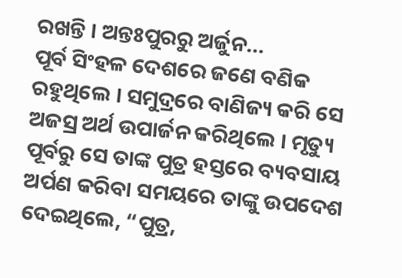ରଖନ୍ତି । ଅନ୍ତଃପୁରରୁ ଅର୍ଜୁନ...
ପୂର୍ବ ସିଂହଳ ଦେଶରେ ଜଣେ ବଣିକ ରହୁଥିଲେ । ସମୁଦ୍ରରେ ବାଣିଜ୍ୟ କରି ସେ ଅଜସ୍ର ଅର୍ଥ ଉପାର୍ଜନ କରିଥିଲେ । ମୃତ୍ୟୁ ପୂର୍ବରୁ ସେ ତାଙ୍କ ପୁତ୍ର ହସ୍ତରେ ବ୍ୟବସାୟ ଅର୍ପଣ କରିବା ସମୟରେ ତାଙ୍କୁ ଉପଦେଶ ଦେଇଥିଲେ, “ପୁତ୍ର,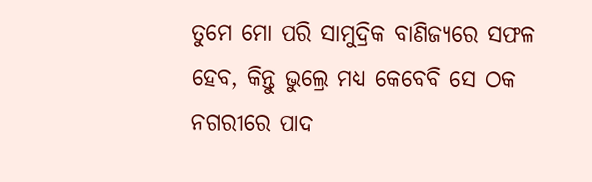ତୁମେ ମୋ ପରି ସାମୁଦ୍ରିକ ବାଣିଜ୍ୟରେ ସଫଳ ହେବ, କିନ୍ତୁ ଭୁଲ୍ରେ ମଧ୍ୟ କେବେବି ସେ ଠକ ନଗରୀରେ ପାଦ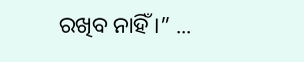ରଖିବ ନାହିଁ ।” ...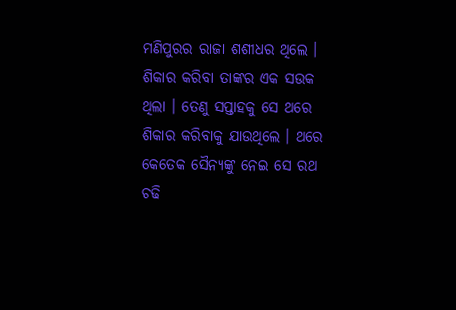ମଣିପୁରର ରାଜା ଶଶୀଧର ଥିଲେ । ଶିକାର କରିବା ତାଙ୍କର ଏକ ସଉକ ଥିଲା । ତେଣୁ ସପ୍ତାହକୁ ସେ ଥରେ ଶିକାର କରିବାକୁ ଯାଉଥିଲେ । ଥରେ କେତେକ ସୈନ୍ୟଙ୍କୁ ନେଇ ସେ ରଥ ଚଢି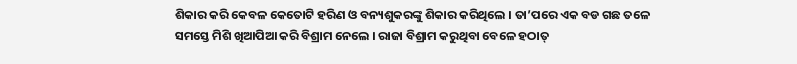ଶିକାର କରି କେବଳ କେତୋଟି ହରିଣ ଓ ବନ୍ୟଶୁକରଙ୍କୁ ଶିକାର କରିଥିଲେ । ତା’ପରେ ଏକ ବଡ ଗଛ ତଳେ ସମସ୍ତେ ମିଶି ଖିଆପିଆ କରି ବିଶ୍ରାମ ନେଲେ । ରାଜା ବିଶ୍ରାମ କରୁଥିବା ବେଳେ ହଠାତ୍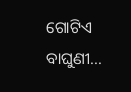ଗୋଟିଏ ବାଘୁଣୀ...